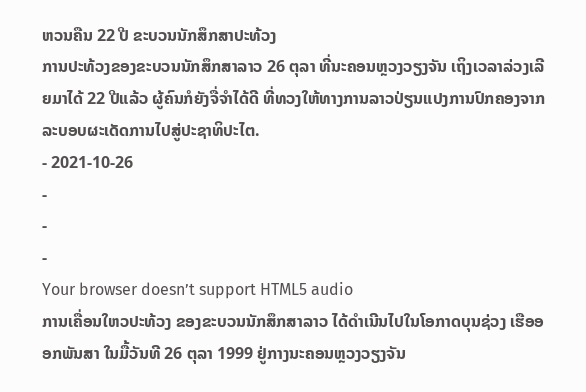ຫວນຄືນ 22 ປີ ຂະບວນນັກສຶກສາປະທ້ວງ
ການປະທ້ວງຂອງຂະບວນນັກສຶກສາລາວ 26 ຕຸລາ ທີ່ນະຄອນຫຼວງວຽງຈັນ ເຖິງເວລາລ່ວງເລີຍມາໄດ້ 22 ປີແລ້ວ ຜູ້ຄົນກໍຍັງຈື່ຈໍາໄດ້ດີ ທີ່ທວງໃຫ້ທາງການລາວປ່ຽນແປງການປົກຄອງຈາກລະບອບຜະເດັດການໄປສູ່ປະຊາທິປະໄຕ.
- 2021-10-26
-
-
-
Your browser doesn’t support HTML5 audio
ການເຄື່ອນໃຫວປະທ້ວງ ຂອງຂະບວນນັກສຶກສາລາວ ໄດ້ດໍາເນີນໄປໃນໂອກາດບຸນຊ່ວງ ເຮືອອອກພັນສາ ໃນມື້ວັນທີ 26 ຕຸລາ 1999 ຢູ່ກາງນະຄອນຫຼວງວຽງຈັນ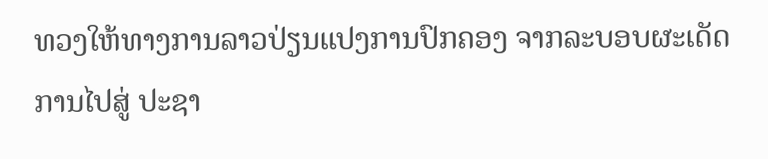ທວງໃຫ້ທາງການລາວປ່ຽນແປງການປົກຄອງ ຈາກລະບອບຜະເດັດການໄປສູ່ ປະຊາ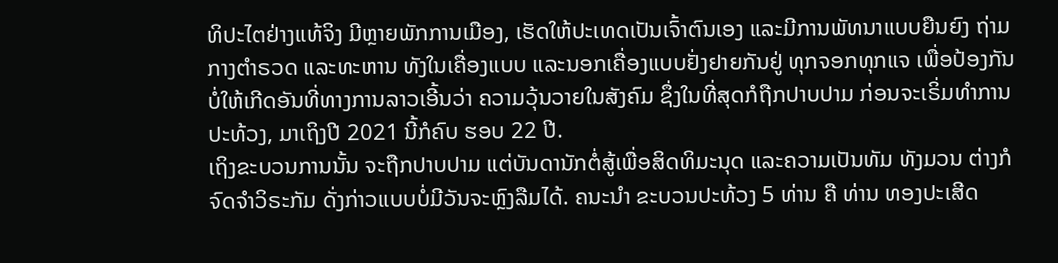ທິປະໄຕຢ່າງແທ້ຈິງ ມີຫຼາຍພັກການເມືອງ, ເຮັດໃຫ້ປະເທດເປັນເຈົ້າຕົນເອງ ແລະມີການພັທນາແບບຍືນຍົງ ຖ່າມກາງຕໍາຣວດ ແລະທະຫານ ທັງໃນເຄື່ອງແບບ ແລະນອກເຄື່ອງແບບຢັ່ງຢາຍກັນຢູ່ ທຸກຈອກທຸກແຈ ເພື່ອປ້ອງກັນບໍ່ໃຫ້ເກີດອັນທີ່ທາງການລາວເອີ້ນວ່າ ຄວາມວຸ້ນວາຍໃນສັງຄົມ ຊຶ່ງໃນທີ່ສຸດກໍຖືກປາບປາມ ກ່ອນຈະເຣິ່ມທໍາການປະທ້ວງ, ມາເຖິງປີ 2021 ນີ້ກໍຄົບ ຮອບ 22 ປີ.
ເຖິງຂະບວນການນັ້ນ ຈະຖືກປາບປາມ ແຕ່ບັນດານັກຕໍ່ສູ້ເພື່ອສິດທິມະນຸດ ແລະຄວາມເປັນທັມ ທັງມວນ ຕ່າງກໍຈົດຈໍາວິຣະກັມ ດັ່ງກ່າວແບບບໍ່ມີວັນຈະຫຼົງລືມໄດ້. ຄນະນໍາ ຂະບວນປະທ້ວງ 5 ທ່ານ ຄື ທ່ານ ທອງປະເສີດ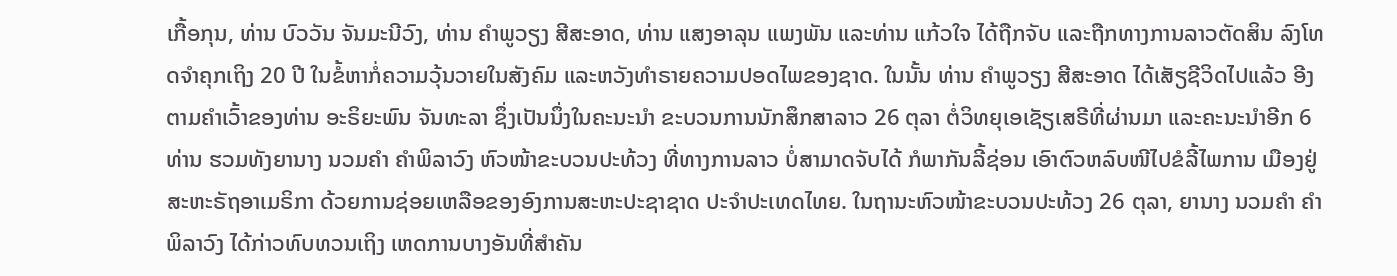ເກື້ອກຸນ, ທ່ານ ບົວວັນ ຈັນມະນີວົງ, ທ່ານ ຄໍາພູວຽງ ສີສະອາດ, ທ່ານ ແສງອາລຸນ ແພງພັນ ແລະທ່ານ ແກ້ວໃຈ ໄດ້ຖືກຈັບ ແລະຖືກທາງການລາວຕັດສິນ ລົງໂທດຈໍາຄຸກເຖິງ 20 ປີ ໃນຂໍ້ຫາກໍ່ຄວາມວຸ້ນວາຍໃນສັງຄົມ ແລະຫວັງທໍາຣາຍຄວາມປອດໄພຂອງຊາດ. ໃນນັ້ນ ທ່ານ ຄໍາພູວຽງ ສີສະອາດ ໄດ້ເສັຽຊີວິດໄປແລ້ວ ອີງຕາມຄໍາເວົ້າຂອງທ່ານ ອະຣິຍະພົນ ຈັນທະລາ ຊຶ່ງເປັນນຶ່ງໃນຄະນະນໍາ ຂະບວນການນັກສຶກສາລາວ 26 ຕຸລາ ຕໍ່ວິທຍຸເອເຊັຽເສຣີທີ່ຜ່ານມາ ແລະຄະນະນໍາອີກ 6 ທ່ານ ຮວມທັງຍານາງ ນວມຄໍາ ຄໍາພິລາວົງ ຫົວໜ້າຂະບວນປະທ້ວງ ທີ່ທາງການລາວ ບໍ່ສາມາດຈັບໄດ້ ກໍພາກັນລີ້ຊ່ອນ ເອົາຕົວຫລົບໜີໄປຂໍລີ້ໄພການ ເມືອງຢູ່ສະຫະຣັຖອາເມຣິກາ ດ້ວຍການຊ່ອຍເຫລືອຂອງອົງການສະຫະປະຊາຊາດ ປະຈໍາປະເທດໄທຍ. ໃນຖານະຫົວໜ້າຂະບວນປະທ້ວງ 26 ຕຸລາ, ຍານາງ ນວມຄໍາ ຄໍາພິລາວົງ ໄດ້ກ່າວທົບທວນເຖິງ ເຫດການບາງອັນທີ່ສໍາຄັນ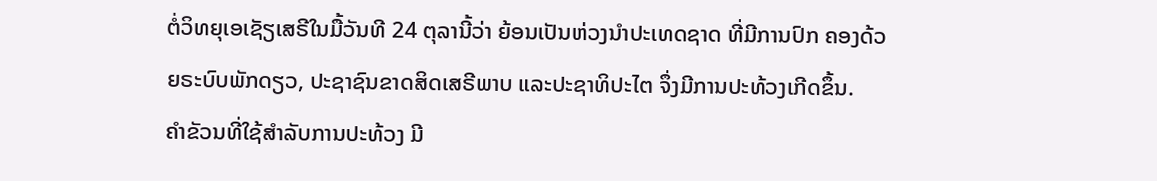ຕໍ່ວິທຍຸເອເຊັຽເສຣີໃນມື້ວັນທີ 24 ຕຸລານີ້ວ່າ ຍ້ອນເປັນຫ່ວງນໍາປະເທດຊາດ ທີ່ມີການປົກ ຄອງດ້ວຍຣະບົບພັກດຽວ, ປະຊາຊົນຂາດສິດເສຣີພາບ ແລະປະຊາທິປະໄຕ ຈຶ່ງມີການປະທ້ວງເກີດຂຶ້ນ.
ຄໍາຂັວນທີ່ໃຊ້ສໍາລັບການປະທ້ວງ ມີ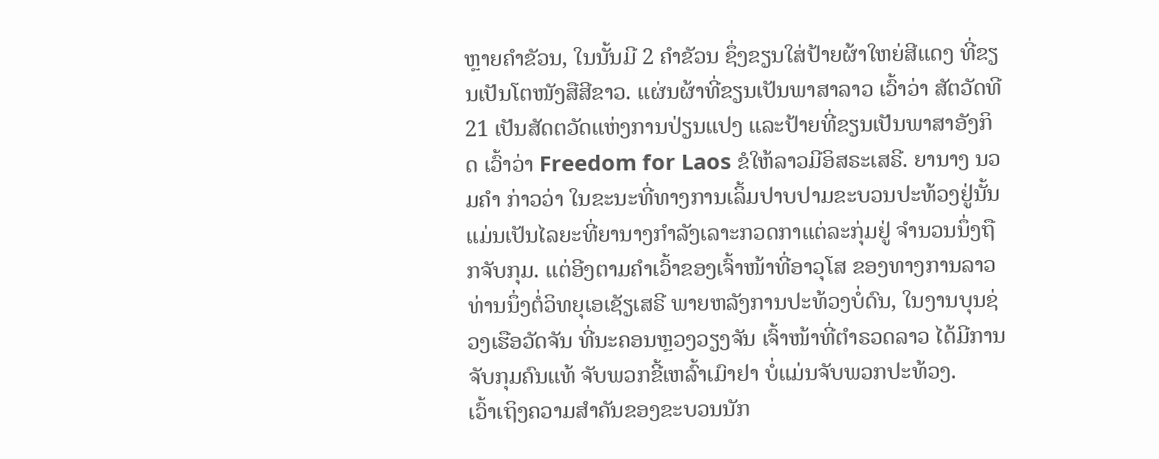ຫຼາຍຄໍາຂັວນ, ໃນນັ້ນມີ 2 ຄໍາຂັວນ ຊຶ່ງຂຽນໃສ່ປ້າຍຜ້າໃຫຍ່ສີແດງ ທີ່ຂຽນເປັນໂຕໜັງສືສີຂາວ. ແຜ່ນຜ້າທີ່ຂຽນເປັນພາສາລາວ ເວົ້າວ່າ ສັຕວັດທີ 21 ເປັນສັດຕວັດແຫ່ງການປ່ຽນແປງ ແລະປ້າຍທີ່ຂຽນເປັນພາສາອັງກິດ ເວົ້າວ່າ Freedom for Laos ຂໍໃຫ້ລາວມີອິສຣະເສຣີ. ຍານາງ ນວມຄໍາ ກ່າວວ່າ ໃນຂະນະທີ່ທາງການເລິ້ມປາບປາມຂະບວນປະທ້ວງຢູ່ນັ້ນ ແມ່ນເປັນໄລຍະທີ່ຍານາງກໍາລັງເລາະກວດກາແຕ່ລະກຸ່ມຢູ່ ຈໍານວນນຶ່ງຖືກຈັບກຸມ. ແຕ່ອີງຕາມຄໍາເວົ້າຂອງເຈົ້າໜ້າທີ່ອາວຸໂສ ຂອງທາງການລາວ ທ່ານນຶ່ງຕໍ່ວິທຍຸເອເຊັຽເສຣີ ພາຍຫລັງການປະທ້ວງບໍ່ດົນ, ໃນງານບຸນຊ່ວງເຮືອວັດຈັນ ທີ່ນະຄອນຫຼວງວຽງຈັນ ເຈົ້າໜ້າທີ່ຕໍາຣວດລາວ ໄດ້ມີການຈັບກຸມຄົນແທ້ ຈັບພວກຂີ້ເຫລົ້າເມົາຢາ ບໍ່ແມ່ນຈັບພວກປະທ້ວງ.
ເວົ້າເຖິງຄວາມສໍາຄັນຂອງຂະບວນນັກ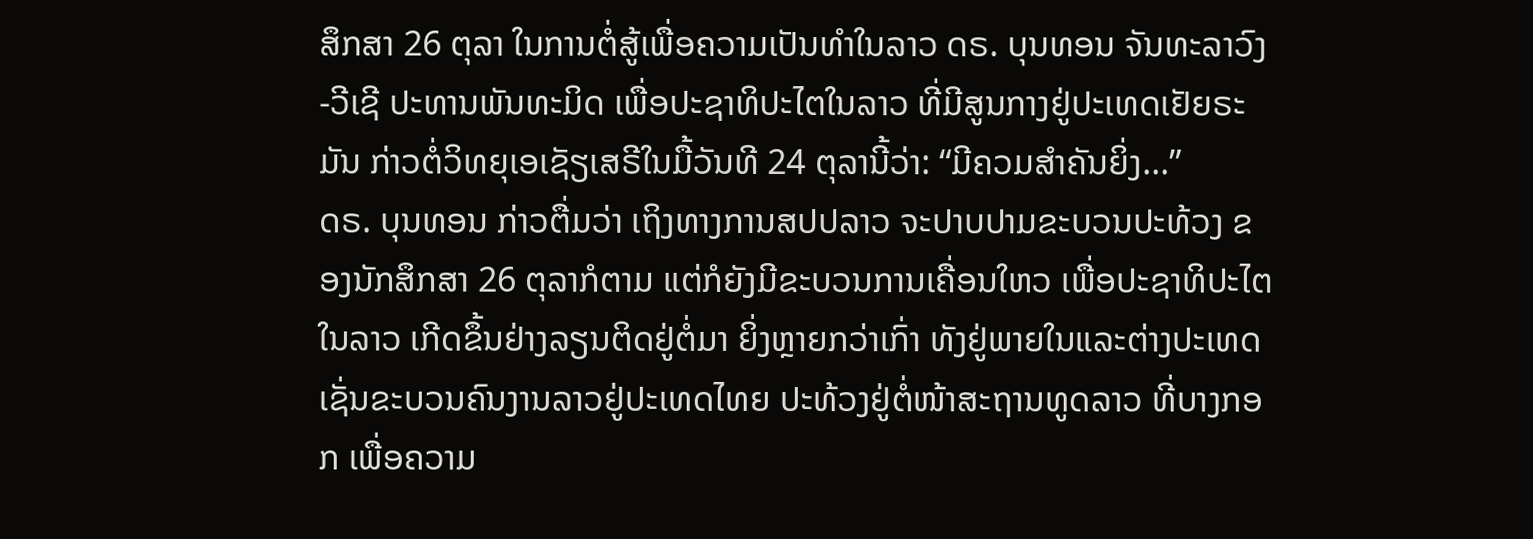ສຶກສາ 26 ຕຸລາ ໃນການຕໍ່ສູ້ເພື່ອຄວາມເປັນທໍາໃນລາວ ດຣ. ບຸນທອນ ຈັນທະລາວົງ-ວີເຊີ ປະທານພັນທະມິດ ເພື່ອປະຊາທິປະໄຕໃນລາວ ທີ່ມີສູນກາງຢູ່ປະເທດເຢັຍຣະມັນ ກ່າວຕໍ່ວິທຍຸເອເຊັຽເສຣີໃນມື້ວັນທີ 24 ຕຸລານີ້ວ່າ: “ມີຄວມສໍາຄັນຍິ່ງ...”
ດຣ. ບຸນທອນ ກ່າວຕື່ມວ່າ ເຖິງທາງການສປປລາວ ຈະປາບປາມຂະບວນປະທ້ວງ ຂອງນັກສຶກສາ 26 ຕຸລາກໍຕາມ ແຕ່ກໍຍັງມີຂະບວນການເຄື່ອນໃຫວ ເພື່ອປະຊາທິປະໄຕໃນລາວ ເກີດຂຶ້ນຢ່າງລຽນຕິດຢູ່ຕໍ່ມາ ຍິ່ງຫຼາຍກວ່າເກົ່າ ທັງຢູ່ພາຍໃນແລະຕ່າງປະເທດ ເຊັ່ນຂະບວນຄົນງານລາວຢູ່ປະເທດໄທຍ ປະທ້ວງຢູ່ຕໍ່ໜ້າສະຖານທູດລາວ ທີ່ບາງກອກ ເພື່ອຄວາມ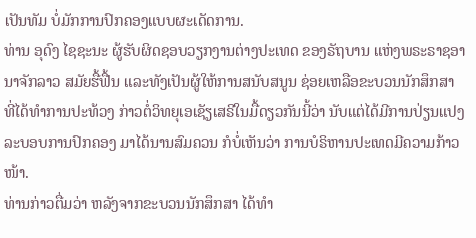ເປັນທັມ ບໍ່ມັກການປົກຄອງແບບຜະເດັດການ.
ທ່ານ ອຸດົງ ໄຊຊະນະ ຜູ້ຮັບຜິດຊອບວຽກງານຕ່າງປະເທດ ຂອງຣັຖບານ ແຫ່ງພຣະຣາຊອານາຈັກລາວ ສມັຍຮື້ຟື້ນ ແລະທັງເປັນຜູ້ໃຫ້ການສນັບສນູນ ຊ່ອຍເຫລືອຂະບວນນັກສຶກສາ ທີ່ໄດ້ທໍາການປະທ້ວງ ກ່າວຕໍ່ວິທຍຸເອເຊັຽເສຣີໃນມື້ດຽວກັນນີ້ວ່າ ນັບແຕ່ໄດ້ມີການປ່ຽນແປງ ລະບອບການປົກຄອງ ມາໄດ້ນານສົມຄວນ ກໍບໍ່ເຫັນວ່າ ການບໍຣິຫານປະເທດມີຄວາມກ້າວໜ້າ.
ທ່ານກ່າວຕື່ມວ່າ ຫລັງຈາກຂະບວນນັກສຶກສາ ໄດ້ທໍາ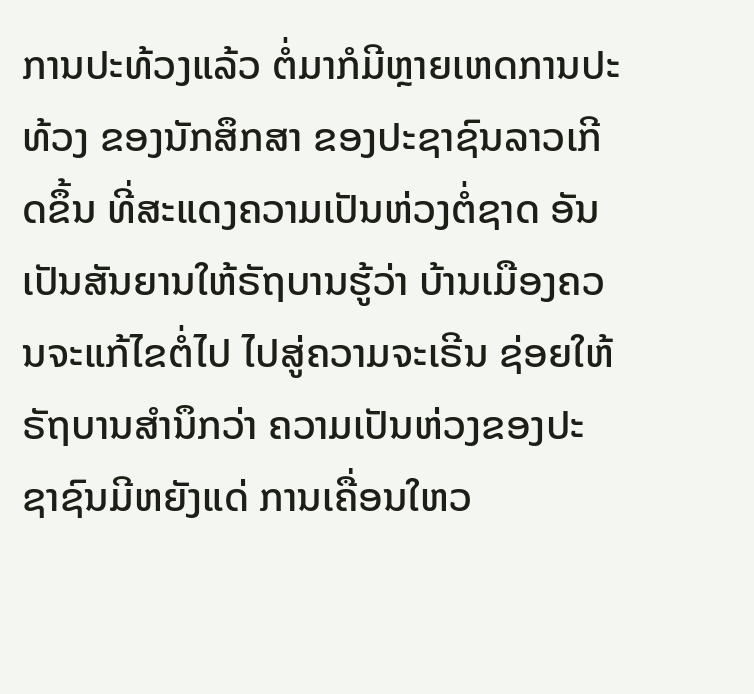ການປະທ້ວງແລ້ວ ຕໍ່ມາກໍມີຫຼາຍເຫດການປະທ້ວງ ຂອງນັກສຶກສາ ຂອງປະຊາຊົນລາວເກີດຂຶ້ນ ທີ່ສະແດງຄວາມເປັນຫ່ວງຕໍ່ຊາດ ອັນເປັນສັນຍານໃຫ້ຣັຖບານຮູ້ວ່າ ບ້ານເມືອງຄວນຈະແກ້ໄຂຕໍ່ໄປ ໄປສູ່ຄວາມຈະເຣີນ ຊ່ອຍໃຫ້ຣັຖບານສໍານຶກວ່າ ຄວາມເປັນຫ່ວງຂອງປະຊາຊົນມີຫຍັງແດ່ ການເຄື່ອນໃຫວ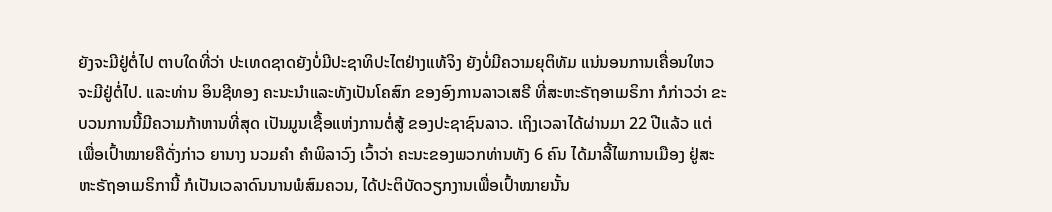ຍັງຈະມີຢູ່ຕໍ່ໄປ ຕາບໃດທີ່ວ່າ ປະເທດຊາດຍັງບໍ່ມີປະຊາທິປະໄຕຢ່າງແທ້ຈິງ ຍັງບໍ່ມີຄວາມຍຸຕິທັມ ແນ່ນອນການເຄື່ອນໃຫວ ຈະມີຢູ່ຕໍ່ໄປ. ແລະທ່ານ ອິນຊີທອງ ຄະນະນໍາແລະທັງເປັນໂຄສົກ ຂອງອົງການລາວເສຣີ ທີ່ສະຫະຣັຖອາເມຣິກາ ກໍກ່າວວ່າ ຂະບວນການນີ້ມີຄວາມກ້າຫານທີ່ສຸດ ເປັນມູນເຊື້ອແຫ່ງການຕໍ່ສູ້ ຂອງປະຊາຊົນລາວ. ເຖິງເວລາໄດ້ຜ່ານມາ 22 ປີແລ້ວ ແຕ່ເພື່ອເປົ້າໝາຍຄືດັ່ງກ່າວ ຍານາງ ນວມຄໍາ ຄໍາພິລາວົງ ເວົ້າວ່າ ຄະນະຂອງພວກທ່ານທັງ 6 ຄົນ ໄດ້ມາລີ້ໄພການເມືອງ ຢູ່ສະຫະຣັຖອາເມຣິການີ້ ກໍເປັນເວລາດົນນານພໍສົມຄວນ, ໄດ້ປະຕິບັດວຽກງານເພື່ອເປົ້າໝາຍນັ້ນ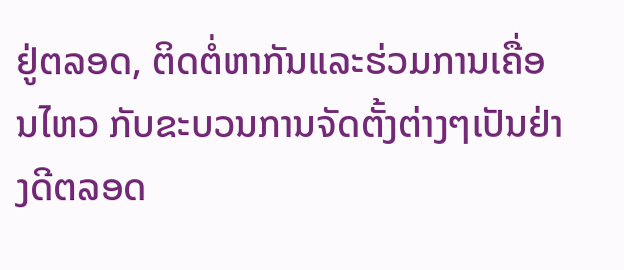ຢູ່ຕລອດ, ຕິດຕໍ່ຫາກັນແລະຮ່ວມການເຄື່ອນໄຫວ ກັບຂະບວນການຈັດຕັ້ງຕ່າງໆເປັນຢ່າງດີຕລອດ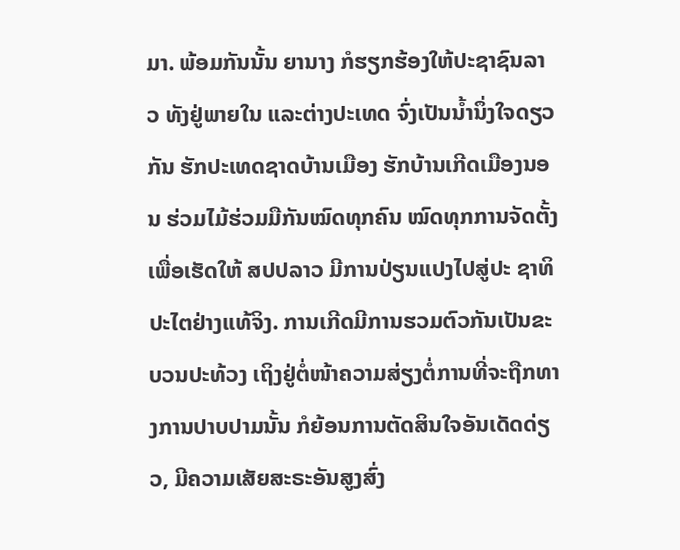ມາ. ພ້ອມກັນນັ້ນ ຍານາງ ກໍຮຽກຮ້ອງໃຫ້ປະຊາຊົນລາວ ທັງຢູ່ພາຍໃນ ແລະຕ່າງປະເທດ ຈົ່ງເປັນນໍ້ານຶ່ງໃຈດຽວກັນ ຮັກປະເທດຊາດບ້ານເມືອງ ຮັກບ້ານເກີດເມືອງນອນ ຮ່ວມໄມ້ຮ່ວມມືກັນໝົດທຸກຄົນ ໝົດທຸກການຈັດຕັ້ງ ເພື່ອເຮັດໃຫ້ ສປປລາວ ມີການປ່ຽນແປງໄປສູ່ປະ ຊາທິປະໄຕຢ່າງແທ້ຈິງ. ການເກີດມີການຮວມຕົວກັນເປັນຂະບວນປະທ້ວງ ເຖິງຢູ່ຕໍ່ໜ້າຄວາມສ່ຽງຕໍ່ການທີ່ຈະຖືກທາງການປາບປາມນັ້ນ ກໍຍ້ອນການຕັດສິນໃຈອັນເດັດດ່ຽວ, ມີຄວາມເສັຍສະຣະອັນສູງສົ່ງ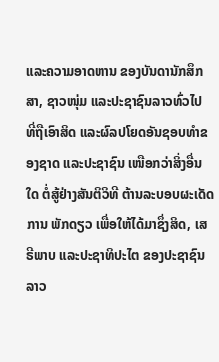ແລະຄວາມອາດຫານ ຂອງບັນດານັກສຶກສາ, ຊາວໜຸ່ມ ແລະປະຊາຊົນລາວທົ່ວໄປ ທີ່ຖືເອົາສິດ ແລະຜົລປໂຍດອັນຊອບທໍາຂອງຊາດ ແລະປະຊາຊົນ ເໜືອກວ່າສິ່ງອື່ນໃດ ຕໍ່ສູ້ຢ່າງສັນຕິວິທີ ຕ້ານລະບອບຜະເດັດການ ພັກດຽວ ເພື່ອໃຫ້ໄດ້ມາຊຶ່ງສິດ, ເສຣີພາບ ແລະປະຊາທິປະໄຕ ຂອງປະຊາຊົນລາວ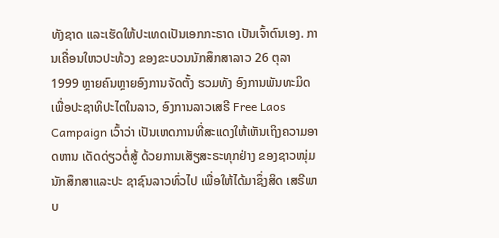ທັງຊາດ ແລະເຮັດໃຫ້ປະເທດເປັນເອກກະຣາດ ເປັນເຈົ້າຕົນເອງ. ການເຄື່ອນໃຫວປະທ້ວງ ຂອງຂະບວນນັກສຶກສາລາວ 26 ຕຸລາ 1999 ຫຼາຍຄົນຫຼາຍອົງການຈັດຕັ້ງ ຮວມທັງ ອົງການພັນທະມິດເພື່ອປະຊາທິປະໄຕໃນລາວ, ອົງການລາວເສຣີ Free Laos Campaign ເວົ້າວ່າ ເປັນເຫດການທີ່ສະແດງໃຫ້ເຫັນເຖິງຄວາມອາດຫານ ເດັດດ່ຽວຕໍ່ສູ້ ດ້ວຍການເສັຽສະຣະທຸກຢ່າງ ຂອງຊາວໜຸ່ມ ນັກສຶກສາແລະປະ ຊາຊົນລາວທົ່ວໄປ ເພື່ອໃຫ້ໄດ້ມາຊຶ່ງສິດ ເສຣີພາບ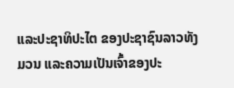ແລະປະຊາທິປະໄຕ ຂອງປະຊາຊົນລາວທັງມວນ ແລະຄວາມເປັນເຈົ້າຂອງປະ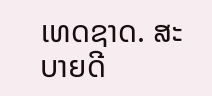ເທດຊາດ. ສະບາຍດີ